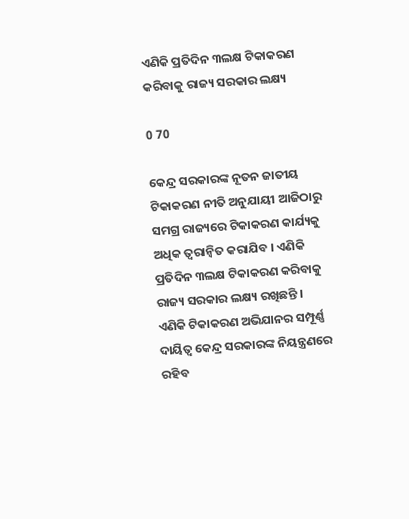ଏଣିକି ପ୍ରତିଦିନ ୩ଲକ୍ଷ ଟିକାକରଣ କରିବାକୁ ରାଜ୍ୟ ସରକାର ଲକ୍ଷ୍ୟ

0 70

କେନ୍ଦ୍ର ସରକାରଙ୍କ ନୂତନ ଜାତୀୟ ଟିକାକରଣ ନୀତି ଅନୁଯାୟୀ ଆଜିଠାରୁ ସମଗ୍ର ରାଜ୍ୟରେ ଟିକାକରଣ କାର୍ଯ୍ୟକୁ ଅଧିକ ତ୍ୱରାନ୍ୱିତ କରାଯିବ । ଏଣିକି ପ୍ରତିଦିନ ୩ଲକ୍ଷ ଟିକାକରଣ କରିବାକୁ ରାଜ୍ୟ ସରକାର ଲକ୍ଷ୍ୟ ରଖିଛନ୍ତି । ଏଣିକି ଟିକାକରଣ ଅଭିଯାନର ସମ୍ପୂର୍ଣ୍ଣ ଦାୟିତ୍ୱ କେନ୍ଦ୍ର ସରକାରଙ୍କ ନିୟନ୍ତ୍ରଣରେ ରହିବ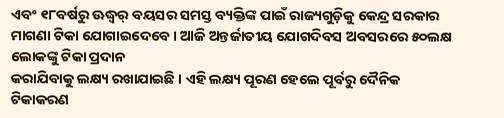ଏବଂ ୧୮ବର୍ଷରୁ ଊଦ୍ଧ୍ୱର୍ ବୟସର ସମସ୍ତ ବ୍ୟକ୍ତିଙ୍କ ପାଇଁ ରାଜ୍ୟଗୁଡ଼ିକୁ କେନ୍ଦ୍ର ସରକାର ମାଗଣା ଟିକା ଯୋଗାଇଦେବେ । ଆଜି ଅନ୍ତର୍ଜାତୀୟ ଯୋଗଦିବସ ଅବସରରେ ୫୦ଲକ୍ଷ ଲୋକଙ୍କୁ ଟିକା ପ୍ରଦାନ
କରାଯିବାକୁ ଲକ୍ଷ୍ୟ ରଖାଯାଇଛି । ଏହି ଲକ୍ଷ୍ୟ ପୂରଣ ହେଲେ ପୂର୍ବରୁ ଦୈନିକ ଟିକାକରଣ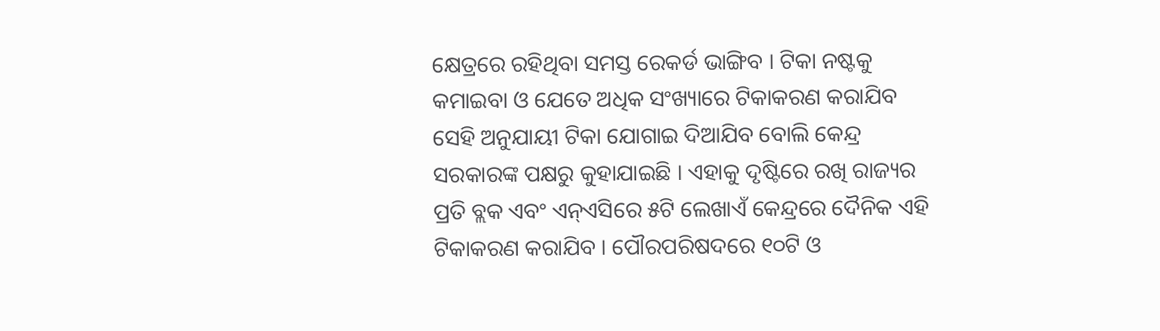କ୍ଷେତ୍ରରେ ରହିଥିବା ସମସ୍ତ ରେକର୍ଡ ଭାଙ୍ଗିବ । ଟିକା ନଷ୍ଟକୁ କମାଇବା ଓ ଯେତେ ଅଧିକ ସଂଖ୍ୟାରେ ଟିକାକରଣ କରାଯିବ ସେହି ଅନୁଯାୟୀ ଟିକା ଯୋଗାଇ ଦିଆଯିବ ବୋଲି କେନ୍ଦ୍ର ସରକାରଙ୍କ ପକ୍ଷରୁ କୁହାଯାଇଛି । ଏହାକୁ ଦୃଷ୍ଟିରେ ରଖି ରାଜ୍ୟର ପ୍ରତି ବ୍ଲକ ଏବଂ ଏନ୍‍ଏସିରେ ୫ଟି ଲେଖାଏଁ କେନ୍ଦ୍ରରେ ଦୈନିକ ଏହି ଟିକାକରଣ କରାଯିବ । ପୌରପରିଷଦରେ ୧୦ଟି ଓ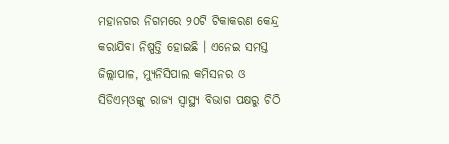ମହାନଗର ନିଗମରେ ୨୦ଟି ଟିକାକରଣ କେନ୍ଦ୍ର କରାଯିବା ନିଷ୍ପତ୍ତି ହୋଇଛି । ଏନେଇ ସମସ୍ତ ଜିଲ୍ଲାପାଳ, ମ୍ୟୁନିସିପାଲ କମିସନର ଓ ସିଡିଏମ୍‍ଓଙ୍କୁ ରାଜ୍ୟ ସ୍ୱାସ୍ଥ୍ୟ ବିଭାଗ ପକ୍ଷରୁ ଚିଠି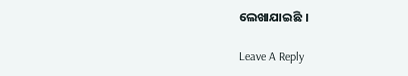ଲେଖାଯାଇଛି ।

Leave A Reply